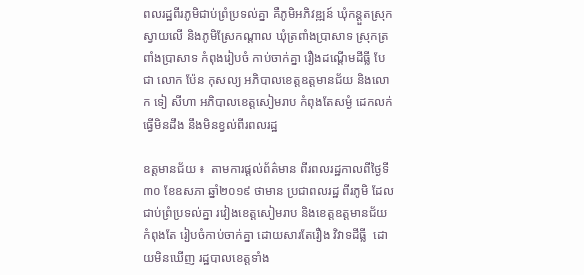ពលរដ្ឋពីរភូមិជាប់ព្រំប្រទល់គ្នា គឺភូមិអភិវឌ្ឍន៍ ឃុំកន្តួតស្រុកស្វាយលើ និងភូមិស្រែកណ្តាល ឃុំត្រពាំងប្រាសាទ ស្រុកត្រពាំងប្រាសាទ កំពុងរៀបចំ កាប់ចាក់គ្នា រឿងដណ្តើមដីធ្លី បែជា លោក ប៉ែន កុសល្យ អភិបាលខេត្តឧត្តមានជ័យ និងលោក ទៀ សីហា អភិបាលខេត្តសៀមរាប កំពុងតែសម្ងំ ដេកលក់ ធ្វើមិនដឹង នឹងមិនខ្វល់ពីរពលរដ្ឋ

ឧត្តមានជ័យ ៖  តាមការផ្តល់ព័ត៌មាន ពីរពលរដ្ឋកាលពីថ្ងៃទី៣០ ខែឧសភា ឆ្នាំ២០១៩ ថាមាន ប្រជាពលរដ្ឋ ពីរភូមិ ដែលជាប់ព្រំប្រទល់គ្នា រវៀងខេត្តសៀមរាប និងខេត្តឧត្តមានជ័យកំពុងតែ រៀបចំកាប់ចាក់គ្នា ដោយសារតែរឿង វិវាទដីធ្លី  ដោយមិនឃើញ រដ្ឋបាលខេត្តទាំង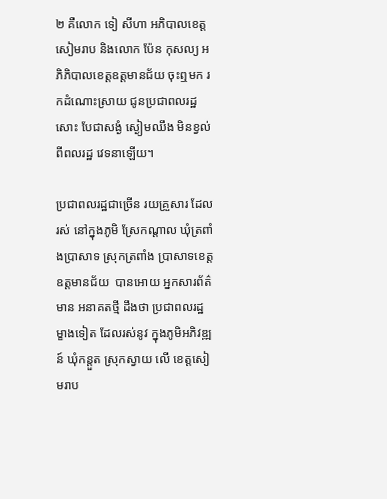២ គឺលោក ទៀ សីហា អភិបាលខេត្តសៀមរាប និងលោក ប៉ែន កុសល្យ អភិភិបាលខេត្តឧត្តមានជ័យ ចុះឮមក រកដំណោះស្រាយ ជូនប្រជាពលរដ្ឋ សោះ បែជាសង្ងំ ស្ងៀមឈឹង មិនខ្វល់ពីពលរដ្ឋ វេទនាឡើយ។

ប្រជាពលរដ្ឋជាច្រើន រយគ្រួសារ ដែលរស់ នៅក្នុងភូមិ ស្រែកណ្តាល ឃុំត្រពាំងប្រាសាទ ស្រុកត្រពាំង ប្រាសាទខេត្តឧត្តមានជ័យ  បានអោយ អ្នកសារព័ត៌មាន អនាគតថ្មី ដឹងថា ប្រជាពលរដ្ឋម្ខាងទៀត ដែលរស់នូវ ក្នុងភូមិអភិវឌ្ឍន៍ ឃុំកន្តួត ស្រុកស្វាយ លើ ខេត្តសៀមរាប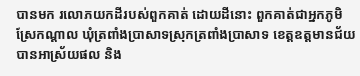បានមក រលោភយកដីរបស់ពួកគាត់ ដោយដីនោះ ពួកគាត់ជាអ្នកភូមិ ស្រែកណ្តាល ឃុំត្រពាំងប្រាសាទស្រុកត្រពាំងប្រាសាទ ខេត្តឧត្តមានជ័យ បានអាស្រ័យផល និង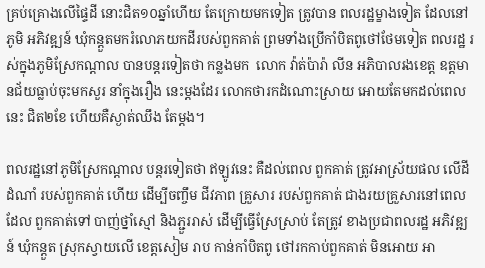គ្រប់គ្រោងលើផ្ទៃដី នោះជិត១០ឆ្នាំហើយ តែក្រោយមកទៀត ត្រូវបាន ពលរដ្ឋម្ខាងទៀត ដែលនៅភូមិ អភិវឌ្ឍន៍ ឃុំកន្តួតមករំលោភយកដីរបស់ពួកគាត់ ព្រមទាំងប្រើកាំបិតពូថៅថែមទៀត ពលរដ្ឋ រស់ក្នុងភូមិស្រែកណ្តាល បានបន្តរទៀតថា កន្លងមក  លោក វ៉ាត់ប៉ារ៉ា លីន អភិបាលរងខេត្ត ឧត្តមានជ័យធ្លាប់ចុះមកសួរ នាំក្នុងរឿង នេះម្តងដែរ លោកថារកដំណោះស្រាយ អោយតែមកដល់ពេលនេះ ជិត២ខែ ហើយគឺស្ងាត់ឈឹង តែម្តង។

ពលរដ្ឋនៅភូមិស្រែកណ្តាល បន្តរទៀតថា ឥឡូវនេះ គឺដល់ពេល ពួកគាត់ ត្រូវអាស្រ័យផល លើដីដំណាំ របស់ពួកគាត់ ហើយ ដើម្បីចញ្ចឹម ជីវភាព គ្រួសារ របស់ពួកគាត់ ជាងរយគ្រួសារនៅពេល ដែល ពួកគាត់ទៅ បាញ់ថ្នាំស្មៅ និងភ្ជួររាស់ ដើម្បីធ្វើស្រែស្រាប់ តែត្រូវ ខាងប្រជាពលរដ្ឋ អភិវឌ្ឍន៍ ឃុំកន្តួត ស្រុកស្វាយលើ ខេត្តសៀម រាប កាន់កាំបិតពូ ថៅរកកាប់ពួកគាត់ មិនអោយ អា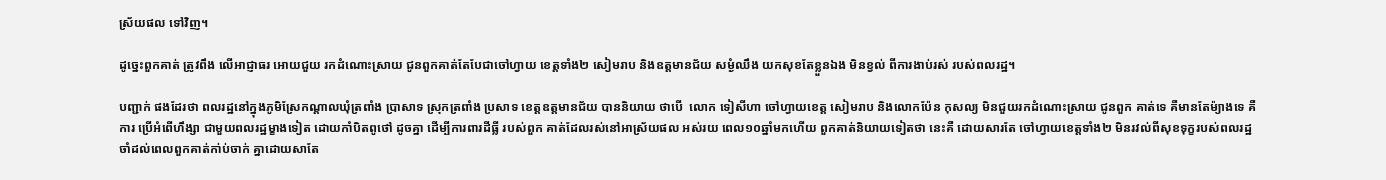ស្រ័យផល ទៅវិញ។

ដូច្នេះពួកគាត់ ត្រូវពឹង លើអាជ្ញាធរ អោយជួយ រកដំណោះស្រាយ ជូនពួកគាត់តែបែជាចៅហ្វាយ ខេត្តទាំង២ សៀមរាប និងឧត្តមានជ័យ សម្ងំឈឹង យកសុខតែខ្លួនឯង មិនខ្វល់ ពីការងាប់រស់ របស់ពលរដ្ឋ។

បញ្ជាក់ ផងដែរថា ពលរដ្ឋនៅក្នុងភូមិស្រែកណ្តាលឃុំត្រពាំង ប្រាសាទ ស្រុកត្រពាំង ប្រសាទ ខេត្តឧត្តមានជ័យ បាននិយាយ ថាបើ  លោក ទៀសីហា ចៅហ្វាយខេត្ត សៀមរាប និងលោកប៉ែន កុសល្យ មិនជួយរកដំណោះស្រាយ ជូនពួក គាត់ទេ គឺមានតែម៉្យាងទេ គឺការ ប្រើអំពើហឹង្សា ជាមួយពលរដ្ឋម្ខាងទៀត ដោយកាំបិតពូថៅ ដូចគ្នា ដើម្បីការពារដីធ្លី របស់ពួក គាត់ដែលរស់នៅអាស្រ័យផល អស់រយ ពេល១០ឆ្នាំមកហើយ ពួកគាត់និយាយទៀតថា នេះគឺ ដោយសារតែ ចៅហ្វាយខេត្តទាំង២ មិនរវល់ពីសុខទុក្ខរបស់ពលរដ្ឋ ចាំដល់ពេលពួកគាត់កា់ប់ចាក់ គ្នាដោយសាតែ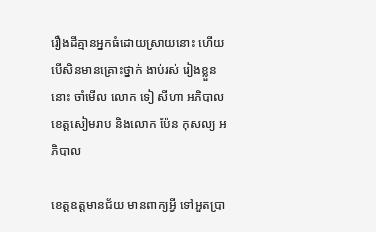រឿងដីគ្មានអ្នកធំដោយស្រាយនោះ ហើយបើសិនមានគ្រោះថ្នាក់ ងាប់រស់ រៀងខ្លួននោះ ចាំមើល លោក ទៀ សីហា អភិបាល ខេត្តសៀមរាប និងលោក ប៉ែន កុសល្យ អភិបាល

ខេត្តឧត្តមានជ័យ មានពាក្យអ្វី ទៅអួតប្រា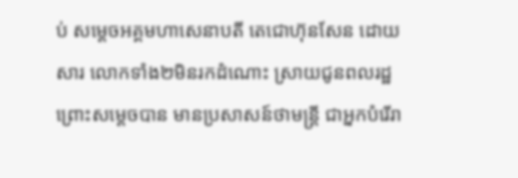ប់ សម្តេចអគ្គមហាសេនាបតី តេជោហ៊ុនសែន ដោយសារ លោកទាំង២មិនរកដំណោះ ស្រាយជូនពលរដ្ឋ  ព្រោះសម្តេចបាន មានប្រសាសន៍ថាមន្ត្រី ជាអ្នកបំរើរា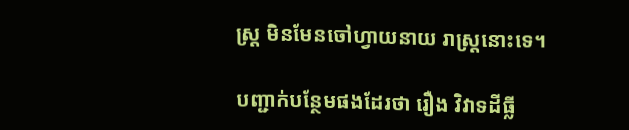ស្ត្រ មិនមែនចៅហ្វាយនាយ រាស្ត្រនោះទេ។

បញ្ជាក់បន្ថែមផងដែរថា រឿង វិវាទដីធ្លី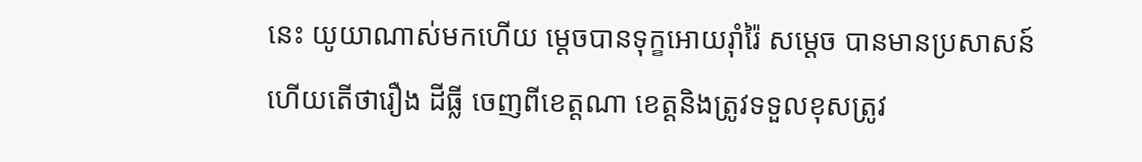នេះ យូយាណាស់មកហើយ ម្តេចបានទុក្ខអោយរ៉ាំរ៉ៃ សម្តេច បានមានប្រសាសន៍ ហើយតើថារឿង ដីធ្លី ចេញពីខេត្តណា ខេត្តនិងត្រូវទទួលខុសត្រូវ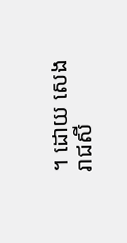។ ដោយ សេងរាជសី